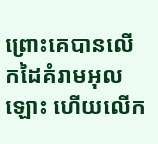ព្រោះគេបានលើកដៃគំរាមអុលឡោះ ហើយលើក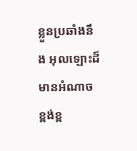ខ្លួនប្រឆាំងនឹង អុលឡោះដ៏មានអំណាចខ្ពង់ខ្ព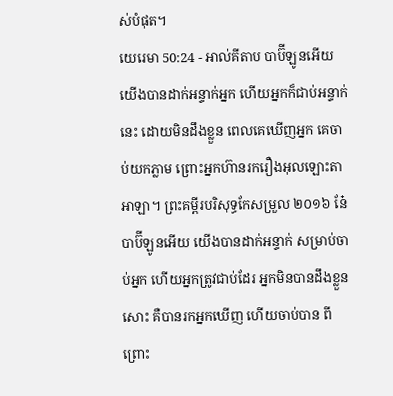ស់បំផុត។
យេរេមា 50:24 - អាល់គីតាប បាប៊ីឡូនអើយ យើងបានដាក់អន្ទាក់អ្នក ហើយអ្នកក៏ជាប់អន្ទាក់នេះ ដោយមិនដឹងខ្លួន ពេលគេឃើញអ្នក គេចាប់យកភ្លាម ព្រោះអ្នកហ៊ានរករឿងអុលឡោះតាអាឡា។ ព្រះគម្ពីរបរិសុទ្ធកែសម្រួល ២០១៦ នែ៎ បាប៊ីឡូនអើយ យើងបានដាក់អន្ទាក់ សម្រាប់ចាប់អ្នក ហើយអ្នកត្រូវជាប់ដែរ អ្នកមិនបានដឹងខ្លួនសោះ គឺបានរកអ្នកឃើញ ហើយចាប់បាន ពីព្រោះ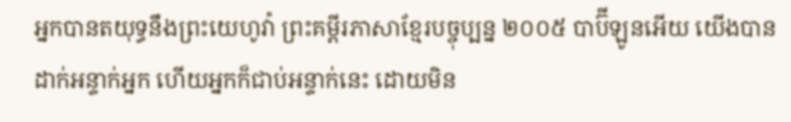អ្នកបានតយុទ្ធនឹងព្រះយេហូវ៉ា ព្រះគម្ពីរភាសាខ្មែរបច្ចុប្បន្ន ២០០៥ បាប៊ីឡូនអើយ យើងបានដាក់អន្ទាក់អ្នក ហើយអ្នកក៏ជាប់អន្ទាក់នេះ ដោយមិន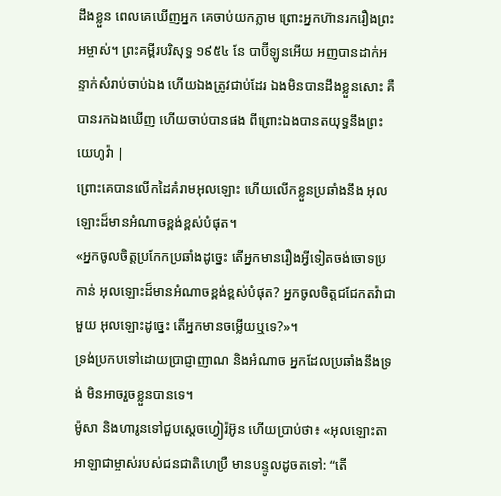ដឹងខ្លួន ពេលគេឃើញអ្នក គេចាប់យកភ្លាម ព្រោះអ្នកហ៊ានរករឿងព្រះអម្ចាស់។ ព្រះគម្ពីរបរិសុទ្ធ ១៩៥៤ នែ បាប៊ីឡូនអើយ អញបានដាក់អន្ទាក់សំរាប់ចាប់ឯង ហើយឯងត្រូវជាប់ដែរ ឯងមិនបានដឹងខ្លួនសោះ គឺបានរកឯងឃើញ ហើយចាប់បានផង ពីព្រោះឯងបានតយុទ្ធនឹងព្រះយេហូវ៉ា |
ព្រោះគេបានលើកដៃគំរាមអុលឡោះ ហើយលើកខ្លួនប្រឆាំងនឹង អុលឡោះដ៏មានអំណាចខ្ពង់ខ្ពស់បំផុត។
«អ្នកចូលចិត្តប្រកែកប្រឆាំងដូច្នេះ តើអ្នកមានរឿងអ្វីទៀតចង់ចោទប្រកាន់ អុលឡោះដ៏មានអំណាចខ្ពង់ខ្ពស់បំផុត? អ្នកចូលចិត្តជជែកតវ៉ាជាមួយ អុលឡោះដូច្នេះ តើអ្នកមានចម្លើយឬទេ?»។
ទ្រង់ប្រកបទៅដោយប្រាជ្ញាញាណ និងអំណាច អ្នកដែលប្រឆាំងនឹងទ្រង់ មិនអាចរួចខ្លួនបានទេ។
ម៉ូសា និងហារូនទៅជួបស្តេចហ្វៀរ៉អ៊ូន ហើយប្រាប់ថា៖ «អុលឡោះតាអាឡាជាម្ចាស់របស់ជនជាតិហេប្រឺ មានបន្ទូលដូចតទៅ: “តើ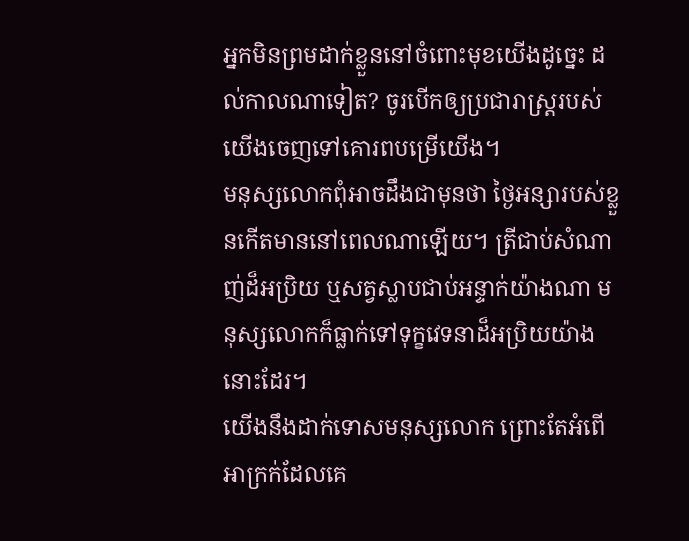អ្នកមិនព្រមដាក់ខ្លួននៅចំពោះមុខយើងដូច្នេះ ដល់កាលណាទៀត? ចូរបើកឲ្យប្រជារាស្ត្ររបស់យើងចេញទៅគោរពបម្រើយើង។
មនុស្សលោកពុំអាចដឹងជាមុនថា ថ្ងៃអន្សារបស់ខ្លួនកើតមាននៅពេលណាឡើយ។ ត្រីជាប់សំណាញ់ដ៏អប្រិយ ឬសត្វស្លាបជាប់អន្ទាក់យ៉ាងណា មនុស្សលោកក៏ធ្លាក់ទៅទុក្ខវេទនាដ៏អប្រិយយ៉ាងនោះដែរ។
យើងនឹងដាក់ទោសមនុស្សលោក ព្រោះតែអំពើអាក្រក់ដែលគេ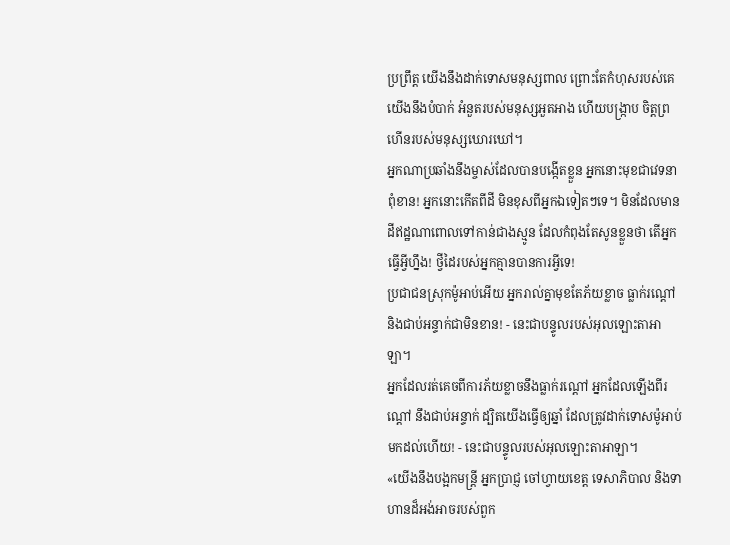ប្រព្រឹត្ត យើងនឹងដាក់ទោសមនុស្សពាល ព្រោះតែកំហុសរបស់គេ យើងនឹងបំបាក់ អំនួតរបស់មនុស្សអួតអាង ហើយបង្ក្រាប ចិត្តព្រហើនរបស់មនុស្សឃោរឃៅ។
អ្នកណាប្រឆាំងនឹងម្ចាស់ដែលបានបង្កើតខ្លួន អ្នកនោះមុខជាវេទនាពុំខាន! អ្នកនោះកើតពីដី មិនខុសពីអ្នកឯទៀតៗទេ។ មិនដែលមានដីឥដ្ឋណាពោលទៅកាន់ជាងស្មូន ដែលកំពុងតែសូនខ្លួនថា តើអ្នកធ្វើអ្វីហ្នឹង! ថ្វីដៃរបស់អ្នកគ្មានបានការអ្វីទេ!
ប្រជាជនស្រុកម៉ូអាប់អើយ អ្នករាល់គ្នាមុខតែភ័យខ្លាច ធ្លាក់រណ្ដៅ និងជាប់អន្ទាក់ជាមិនខាន! - នេះជាបន្ទូលរបស់អុលឡោះតាអាឡា។
អ្នកដែលរត់គេចពីការភ័យខ្លាចនឹងធ្លាក់រណ្ដៅ អ្នកដែលឡើងពីរណ្ដៅ នឹងជាប់អន្ទាក់ ដ្បិតយើងធ្វើឲ្យឆ្នាំ ដែលត្រូវដាក់ទោសម៉ូអាប់ មកដល់ហើយ! - នេះជាបន្ទូលរបស់អុលឡោះតាអាឡា។
«យើងនឹងបង្អកមន្ត្រី អ្នកប្រាជ្ញ ចៅហ្វាយខេត្ត ទេសាភិបាល និងទាហានដ៏អង់អាចរបស់ពួក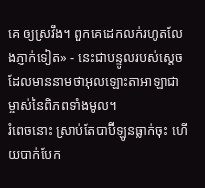គេ ឲ្យស្រវឹង។ ពួកគេដេកលក់រហូតលែងភ្ញាក់ទៀត» - នេះជាបន្ទូលរបស់ស្តេច ដែលមាននាមថាអុលឡោះតាអាឡាជាម្ចាស់នៃពិភពទាំងមូល។
រំពេចនោះ ស្រាប់តែបាប៊ីឡូនធ្លាក់ចុះ ហើយបាក់បែក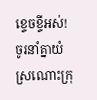ខ្ទេចខ្ទីអស់! ចូរនាំគ្នាយំស្រណោះក្រុ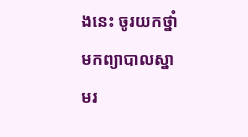ងនេះ ចូរយកថ្នាំមកព្យាបាលស្នាមរ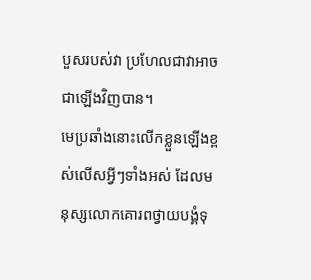បួសរបស់វា ប្រហែលជាវាអាចជាឡើងវិញបាន។
មេប្រឆាំងនោះលើកខ្លួនឡើងខ្ពស់លើសអ្វីៗទាំងអស់ ដែលមនុស្សលោកគោរពថ្វាយបង្គំទុ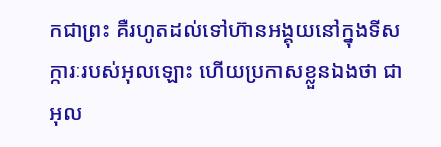កជាព្រះ គឺរហូតដល់ទៅហ៊ានអង្គុយនៅក្នុងទីសក្ការៈរបស់អុលឡោះ ហើយប្រកាសខ្លួនឯងថា ជាអុល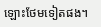ឡោះថែមទៀតផង។